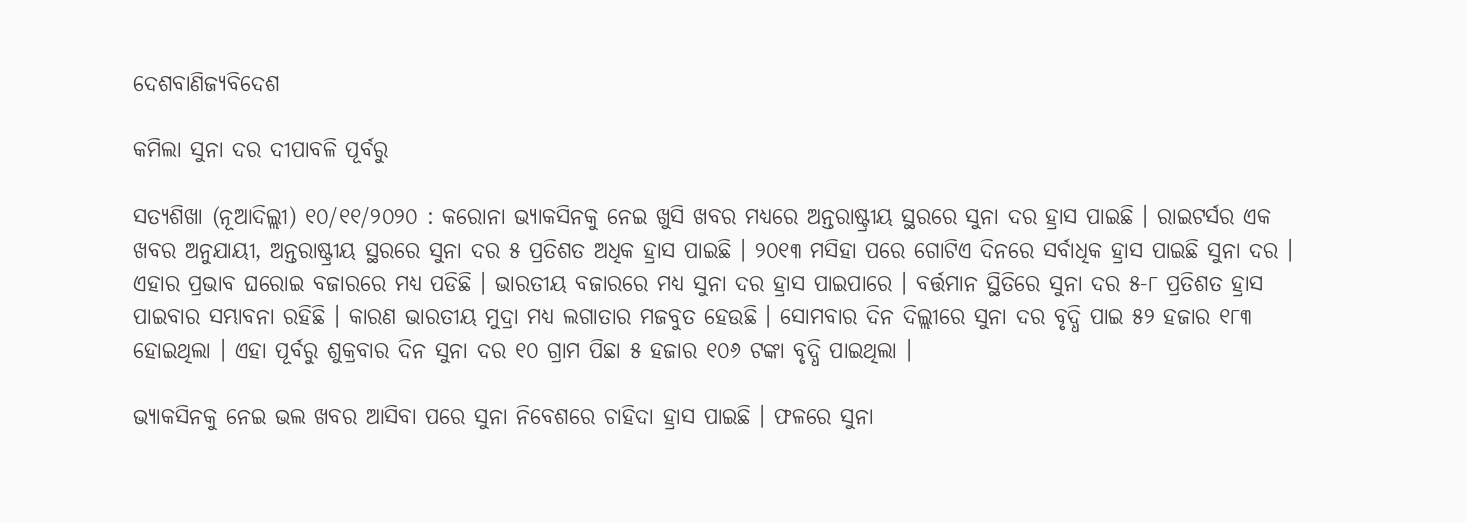ଦେଶବାଣିଜ୍ୟବିଦେଶ

କମିଲା ସୁନା ଦର ଦୀପାବଳି ପୂର୍ବରୁ

ସତ୍ୟଶିଖା (ନୂଆଦିଲ୍ଲୀ) ୧୦/୧୧/୨୦୨୦ : କରୋନା ଭ୍ୟାକସିନକୁ ନେଇ ଖୁସି ଖବର ମଧ୍ୟରେ ଅନ୍ତରାଷ୍ଟ୍ରୀୟ ସ୍ଥରରେ ସୁନା ଦର ହ୍ରାସ ପାଇଛି । ରାଇଟର୍ସର ଏକ ଖବର ଅନୁଯାୟୀ, ଅନ୍ତରାଷ୍ଟ୍ରୀୟ ସ୍ଥରରେ ସୁନା ଦର ୫ ପ୍ରତିଶତ ଅଧିକ ହ୍ରାସ ପାଇଛି । ୨୦୧୩ ମସିହା ପରେ ଗୋଟିଏ ଦିନରେ ସର୍ବାଧିକ ହ୍ରାସ ପାଇଛି ସୁନା ଦର । ଏହାର ପ୍ରଭାବ ଘରୋଇ ବଜାରରେ ମଧ୍ୟ ପଡିଛି । ଭାରତୀୟ ବଜାରରେ ମଧ୍ୟ ସୁନା ଦର ହ୍ରାସ ପାଇପାରେ । ବର୍ତ୍ତମାନ ସ୍ଥିତିରେ ସୁନା ଦର ୫-୮ ପ୍ରତିଶତ ହ୍ରାସ ପାଇବାର ସମ୍ଭାବନା ରହିଛି । କାରଣ ଭାରତୀୟ ମୁଦ୍ରା ମଧ୍ୟ ଲଗାତାର ମଜବୁତ ହେଉଛି । ସୋମବାର ଦିନ ଦିଲ୍ଲୀରେ ସୁନା ଦର ବୃଦ୍ଧି ପାଇ ୫୨ ହଜାର ୧୮୩ ହୋଇଥିଲା । ଏହା ପୂର୍ବରୁ ଶୁକ୍ରବାର ଦିନ ସୁନା ଦର ୧୦ ଗ୍ରାମ ପିଛା ୫ ହଜାର ୧୦୬ ଟଙ୍କା ବୃଦ୍ଧି ପାଇଥିଲା ।

ଭ୍ୟାକସିନକୁ ନେଇ ଭଲ ଖବର ଆସିବା ପରେ ସୁନା ନିବେଶରେ ଚାହିଦା ହ୍ରାସ ପାଇଛି । ଫଳରେ ସୁନା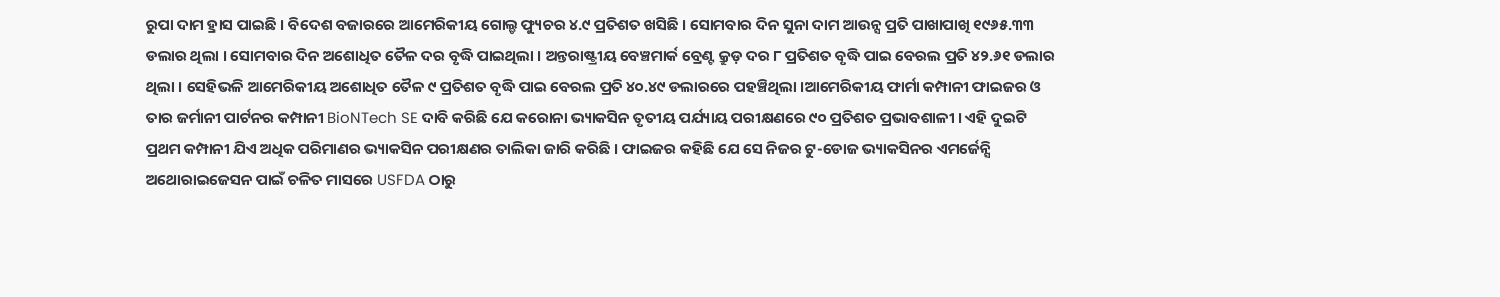ରୁପା ଦାମ ହ୍ରାସ ପାଇଛି । ବିଦେଶ ବଜାରରେ ଆମେରିକୀୟ ଗୋଲ୍ଡ ଫ୍ୟୁଚର ୪.୯ ପ୍ରତିଶତ ଖସିଛି । ସୋମବାର ଦିନ ସୁନା ଦାମ ଆଉନ୍ସ ପ୍ରତି ପାଖାପାଖି ୧୯୬୫.୩୩ ଡଲାର ଥିଲା । ସୋମବାର ଦିନ ଅଶୋଧିତ ତୈଳ ଦର ବୃଦ୍ଧି ପାଇଥିଲା । ଅନ୍ତରାଷ୍ଟ୍ରୀୟ ବେଞ୍ଚମାର୍କ ବ୍ରେଣ୍ଟ କ୍ରୁଡ଼ ଦର ୮ ପ୍ରତିଶତ ବୃଦ୍ଧି ପାଇ ବେରଲ ପ୍ରତି ୪୨.୬୧ ଡଲାର ଥିଲା । ସେହିଭଳି ଆମେରିକୀୟ ଅଶୋଧିତ ତୈଳ ୯ ପ୍ରତିଶତ ବୃଦ୍ଧି ପାଇ ବେରଲ ପ୍ରତି ୪୦.୪୯ ଡଲାରରେ ପହଞ୍ଚିଥିଲା ।ଆମେରିକୀୟ ଫାର୍ମା କମ୍ପାନୀ ଫାଇଜର ଓ ତାର ଜର୍ମାନୀ ପାର୍ଟନର କମ୍ପାନୀ BioNTech SE ଦାବି କରିଛି ଯେ କରୋନା ଭ୍ୟାକସିନ ତୃତୀୟ ପର୍ଯ୍ୟାୟ ପରୀକ୍ଷଣରେ ୯୦ ପ୍ରତିଶତ ପ୍ରଭାବଶାଳୀ । ଏହି ଦୁଇଟି ପ୍ରଥମ କମ୍ପାନୀ ଯିଏ ଅଧିକ ପରିମାଣର ଭ୍ୟାକସିନ ପରୀକ୍ଷଣର ତାଲିକା ଜାରି କରିଛି । ଫାଇଜର କହିଛି ଯେ ସେ ନିଜର ଟୁ-ଡୋଜ ଭ୍ୟାକସିନର ଏମର୍ଜେନ୍ସି ଅଥୋରାଇଜେସନ ପାଇଁ ଚଳିତ ମାସରେ USFDA ଠାରୁ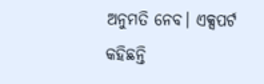ଅନୁମତି ନେବ। ଏକ୍ସପର୍ଟ କହିଛନ୍ତି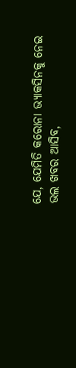ଯେ, ଯେମିତି କରୋନା ଭ୍ୟାକସିନକୁ ନେଇ ଭଲ ଖବର ଆସିବ,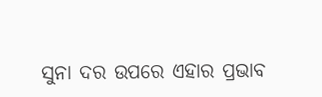ସୁନା ଦର ଉପରେ ଏହାର ପ୍ରଭାବ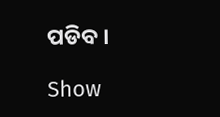ପଡିବ ।

Show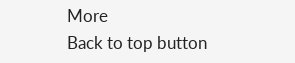More
Back to top button